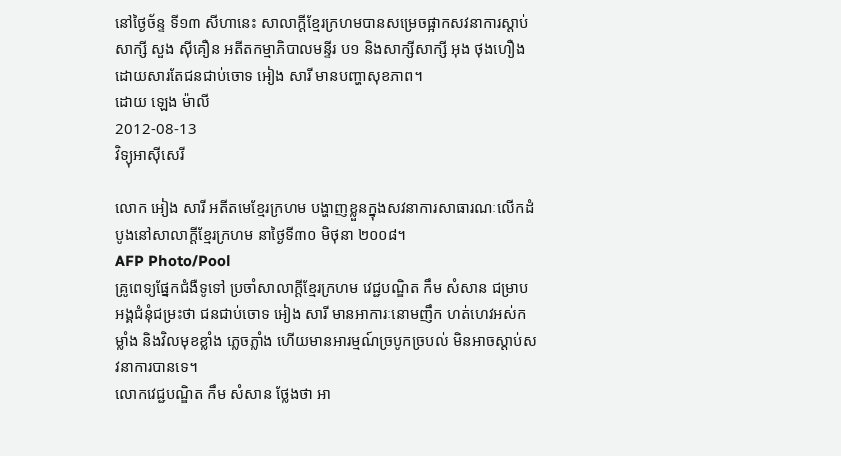នៅថ្ងៃច័ន្ទ ទី១៣ សីហានេះ សាលាក្ដីខ្មែរក្រហមបានសម្រេចផ្អាកសវនាការស្ដាប់សាក្សី សួង ស៊ីគឿន អតីតកម្មាភិបាលមន្ទីរ ប១ និងសាក្សីសាក្សី អុង ថុងហឿង ដោយសារតែជនជាប់ចោទ អៀង សារី មានបញ្ហាសុខភាព។
ដោយ ឡេង ម៉ាលី
2012-08-13
វិទ្យុអាស៊ីសេរី

លោក អៀង សារី អតីតមេខ្មែរក្រហម បង្ហាញខ្លួនក្នុងសវនាការសាធារណៈលើកដំបូងនៅសាលាក្ដីខ្មែរក្រហម នាថ្ងៃទី៣០ មិថុនា ២០០៨។
AFP Photo/Pool
គ្រូពេទ្យផ្នែកជំងឺទូទៅ ប្រចាំសាលាក្ដីខ្មែរក្រហម វេជ្ជបណ្ឌិត កឹម សំសាន ជម្រាបអង្គជំនុំជម្រះថា ជនជាប់ចោទ អៀង សារី មានអាការៈនោមញឹក ហត់ហេវអស់កម្លាំង និងវិលមុខខ្លាំង ភ្លេចភ្លាំង ហើយមានអារម្មណ៍ច្របូកច្របល់ មិនអាចស្ដាប់សវនាការបានទេ។
លោកវេជ្ជបណ្ឌិត កឹម សំសាន ថ្លែងថា អា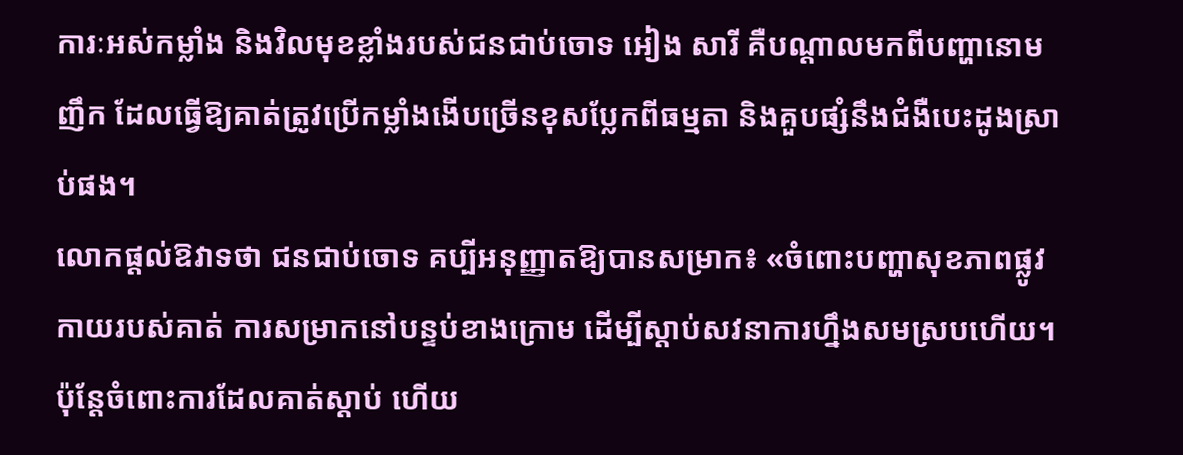ការៈអស់កម្លាំង និងវិលមុខខ្លាំងរបស់ជនជាប់ចោទ អៀង សារី គឺបណ្ដាលមកពីបញ្ហានោមញឹក ដែលធ្វើឱ្យគាត់ត្រូវប្រើកម្លាំងងើបច្រើនខុសប្លែកពីធម្មតា និងគួបផ្សំនឹងជំងឺបេះដូងស្រាប់ផង។
លោកផ្ដល់ឱវាទថា ជនជាប់ចោទ គប្បីអនុញ្ញាតឱ្យបានសម្រាក៖ «ចំពោះបញ្ហាសុខភាពផ្លូវកាយរបស់គាត់ ការសម្រាកនៅបន្ទប់ខាងក្រោម ដើម្បីស្ដាប់សវនាការហ្នឹងសមស្របហើយ។ ប៉ុន្តែចំពោះការដែលគាត់ស្ដាប់ ហើយ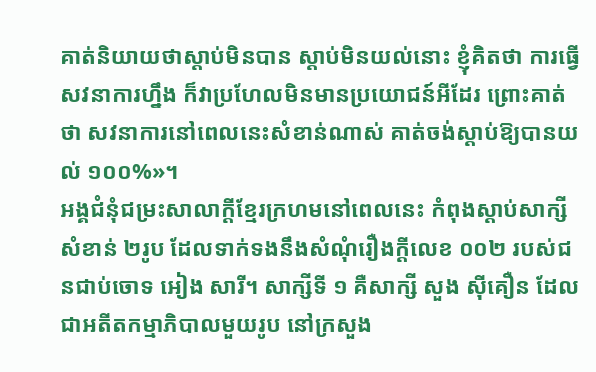គាត់និយាយថាស្ដាប់មិនបាន ស្ដាប់មិនយល់នោះ ខ្ញុំគិតថា ការធ្វើសវនាការហ្នឹង ក៏វាប្រហែលមិនមានប្រយោជន៍អីដែរ ព្រោះគាត់ថា សវនាការនៅពេលនេះសំខាន់ណាស់ គាត់ចង់ស្ដាប់ឱ្យបានយល់ ១០០%»។
អង្គជំនុំជម្រះសាលាក្ដីខ្មែរក្រហមនៅពេលនេះ កំពុងស្ដាប់សាក្សីសំខាន់ ២រូប ដែលទាក់ទងនឹងសំណុំរឿងក្ដីលេខ ០០២ របស់ជនជាប់ចោទ អៀង សារី។ សាក្សីទី ១ គឺសាក្សី សួង ស៊ីគឿន ដែលជាអតីតកម្មាភិបាលមួយរូប នៅក្រសួង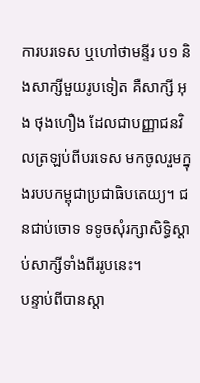ការបរទេស ឬហៅថាមន្ទីរ ប១ និងសាក្សីមួយរូបទៀត គឺសាក្សី អុង ថុងហឿង ដែលជាបញ្ញាជនវិលត្រឡប់ពីបរទេស មកចូលរួមក្នុងរបបកម្ពុជាប្រជាធិបតេយ្យ។ ជនជាប់ចោទ ទទូចសុំរក្សាសិទ្ធិស្ដាប់សាក្សីទាំងពីររូបនេះ។
បន្ទាប់ពីបានស្ដា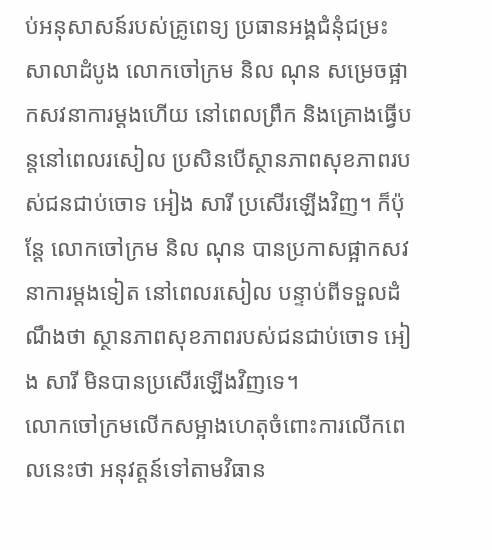ប់អនុសាសន៍របស់គ្រូពេទ្យ ប្រធានអង្គជំនុំជម្រះសាលាដំបូង លោកចៅក្រម និល ណុន សម្រេចផ្អាកសវនាការម្ដងហើយ នៅពេលព្រឹក និងគ្រោងធ្វើបន្តនៅពេលរសៀល ប្រសិនបើស្ថានភាពសុខភាពរបស់ជនជាប់ចោទ អៀង សារី ប្រសើរឡើងវិញ។ ក៏ប៉ុន្តែ លោកចៅក្រម និល ណុន បានប្រកាសផ្អាកសវនាការម្ដងទៀត នៅពេលរសៀល បន្ទាប់ពីទទួលដំណឹងថា ស្ថានភាពសុខភាពរបស់ជនជាប់ចោទ អៀង សារី មិនបានប្រសើរឡើងវិញទេ។
លោកចៅក្រមលើកសម្អាងហេតុចំពោះការលើកពេលនេះថា អនុវត្តន៍ទៅតាមវិធាន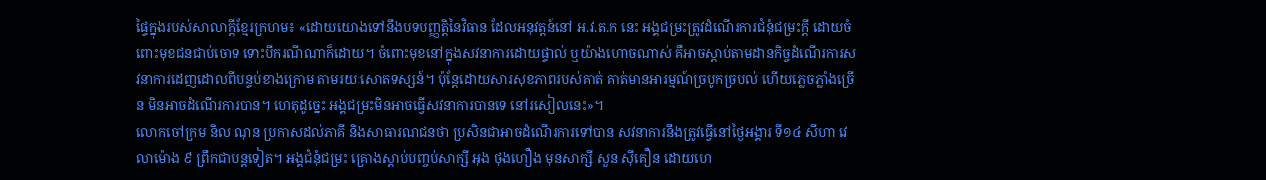ផ្ទៃក្នុងរបស់សាលាក្ដីខ្មែរក្រហម៖ «ដោយយោងទៅនឹងបទបញ្ញត្តិនៃវិធាន ដែលអនុវត្តន៍នៅ អ.វ.ត.ក នេះ អង្គជម្រះត្រូវដំណើរការជំនុំជម្រះក្ដី ដោយចំពោះមុខជនជាប់ចោទ ទោះបីករណីណាក៏ដោយ។ ចំពោះមុខនៅក្នុងសវនាការដោយផ្ទាល់ ឬយ៉ាងហោចណាស់ គឺអាចស្ដាប់តាមដានកិច្ចដំណើរការសវនាការដេញដោលពីបន្ទប់ខាងក្រោម តាមរយៈសោតទស្សន៍។ ប៉ុន្តែដោយសារសុខភាពរបស់គាត់ គាត់មានអារម្មណ៍ច្របូកច្របល់ ហើយភ្លេចភ្លាំងច្រើន មិនអាចដំណើរការបាន។ ហេតុដូច្នេះ អង្គជម្រះមិនអាចធ្វើសវនាការបានទេ នៅរសៀលនេះ»។
លោកចៅក្រម និល ណុន ប្រកាសដល់ភាគី និងសាធារណជនថា ប្រសិនជាអាចដំណើរការទៅបាន សវនាការនឹងត្រូវធ្វើនៅថ្ងៃអង្គារ ទី១៤ សីហា វេលាម៉ោង ៩ ព្រឹកជាបន្តទៀត។ អង្គជំនុំជម្រះ គ្រោងស្ដាប់បញ្ចប់សាក្សី អុង ថុងហឿង មុនសាក្សី សួន ស៊ីគឿន ដោយហេ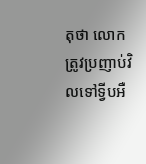តុថា លោកត្រូវប្រញាប់វិលទៅទ្វីបអឺ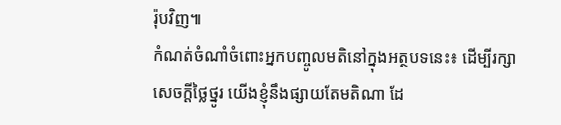រ៉ុបវិញ៕
កំណត់ចំណាំចំពោះអ្នកបញ្ចូលមតិនៅក្នុងអត្ថបទនេះ៖ ដើម្បីរក្សាសេចក្ដីថ្លៃថ្នូរ យើងខ្ញុំនឹងផ្សាយតែមតិណា ដែ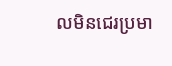លមិនជេរប្រមា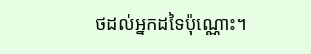ថដល់អ្នកដទៃប៉ុណ្ណោះ។